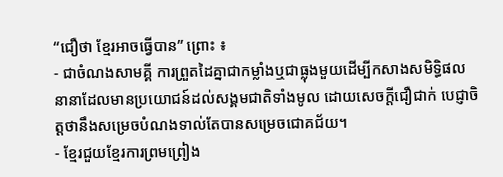“ជឿថា ខ្មែរអាចធ្វើបាន” ព្រោះ ៖
- ជាចំណងសាមគ្គី ការព្រួតដៃគ្នាជាកម្លាំងឬជាធ្លុងមួយដើម្បីកសាងសមិទ្ធិផលនានាដែលមានប្រយោជន៍ដល់សង្គមជាតិទាំងមូល ដោយសេចក្ដីជឿជាក់ បេជ្ញាចិត្តថានឹងសម្រេចបំណងទាល់តែបានសម្រេចជោគជ័យ។
- ខ្មែរជួយខ្មែរការព្រមព្រៀង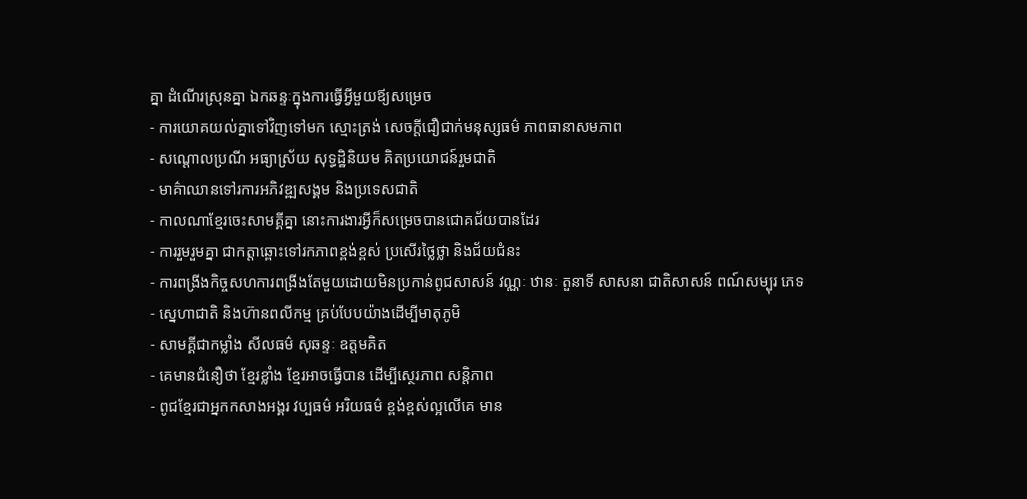គ្នា ដំណើរស្រុនគ្នា ឯកឆន្ទៈក្នុងការធ្វើអ្វីមួយឪ្យសម្រេច
- ការយោគយល់គ្នាទៅវិញទៅមក ស្មោះត្រង់ សេចក្ដីជឿជាក់មនុស្សធម៌ ភាពធានាសមភាព
- សណ្ដោលប្រណី អធ្យាស្រ័យ សុទ្ធដ្ឋិនិយម គិតប្រយោជន៍រួមជាតិ
- មាគ៌ាឈានទៅរការអភិវឌ្ឍសង្គម និងប្រទេសជាតិ
- កាលណាខ្មែរចេះសាមគ្គីគ្នា នោះការងារអ្វីក៏សម្រេចបានជោគជ័យបានដែរ
- ការរួមរួមគ្នា ជាកត្តាឆ្ពោះទៅរកភាពខ្ពង់ខ្ពស់ ប្រសើរថ្លៃថ្លា និងជ័យជំនះ
- ការពង្រីងកិច្ចសហការពង្រីងតែមួយដោយមិនប្រកាន់ពូជសាសន៍ វណ្ណៈ ឋានៈ តួនាទី សាសនា ជាតិសាសន៍ ពណ៍សម្បុរ ភេទ
- ស្នេហាជាតិ និងហ៊ានពលីកម្ម គ្រប់បែបយ៉ាងដើម្បីមាតុភូមិ
- សាមគ្គីជាកម្លាំង សីលធម៌ សុឆន្ទៈ ឧត្តមគិត
- គេមានជំនឿថា ខ្មែរខ្លាំង ខ្មែរអាចធ្វើបាន ដើម្បីស្ថេរភាព សន្ដិភាព
- ពូជខ្មែរជាអ្នកកសាងអង្គរ វប្បធម៌ អរិយធម៌ ខ្ពង់ខ្ពស់ល្អលើគេ មាន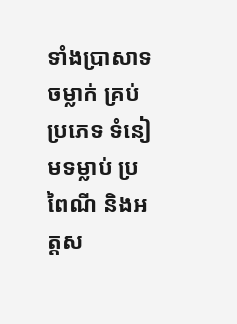ទាំងប្រាសាទ ចម្លាក់ គ្រប់ប្រភេទ ទំនៀមទម្លាប់ ប្រពៃណី និងអត្តស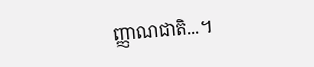ញ្ញាណជាតិ...។